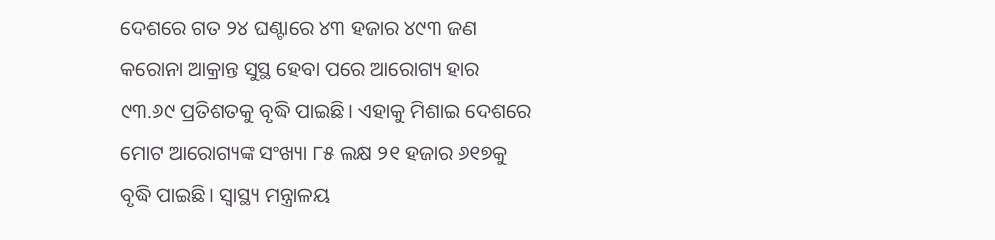ଦେଶରେ ଗତ ୨୪ ଘଣ୍ଟାରେ ୪୩ ହଜାର ୪୯୩ ଜଣ କରୋନା ଆକ୍ରାନ୍ତ ସୁସ୍ଥ ହେବା ପରେ ଆରୋଗ୍ୟ ହାର ୯୩.୬୯ ପ୍ରତିଶତକୁ ବୃଦ୍ଧି ପାଇଛି। ଏହାକୁ ମିଶାଇ ଦେଶରେ ମୋଟ ଆରୋଗ୍ୟଙ୍କ ସଂଖ୍ୟା ୮୫ ଲକ୍ଷ ୨୧ ହଜାର ୬୧୭କୁ ବୃଦ୍ଧି ପାଇଛି। ସ୍ୱାସ୍ଥ୍ୟ ମନ୍ତ୍ରାଳୟ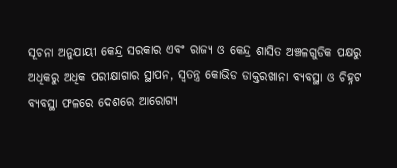ସୂଚନା ଅନୁଯାୟୀ କେନ୍ଦ୍ର ସରକାର ଏବଂ ରାଜ୍ୟ ଓ କେନ୍ଦ୍ର ଶାସିତ ଅଞ୍ଚଳଗୁଡିକ ପକ୍ଷରୁ ଅଧିକରୁ ଅଧିକ ପରୀକ୍ଷାଗାର ସ୍ଥାପନ, ସ୍ୱତନ୍ତ୍ର କୋଭିଡ ଡାକ୍ତରଖାନା ବ୍ୟବସ୍ଥା ଓ ଚିହ୍ନଟ ବ୍ୟବସ୍ଥା ଫଳରେ ଦେଶରେ ଆରୋଗ୍ୟ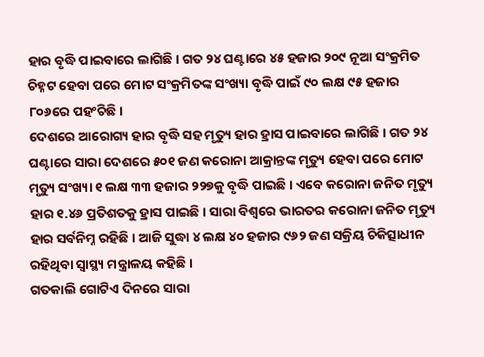ହାର ବୃଦ୍ଧି ପାଇବାରେ ଲାଗିଛି। ଗତ ୨୪ ଘଣ୍ଟାରେ ୪୫ ହଜାର ୨୦୯ ନୂଆ ସଂକ୍ରମିତ ଚିହ୍ନଟ ହେବା ପରେ ମୋଟ ସଂକ୍ରମିତଙ୍କ ସଂଖ୍ୟା ବୃଦ୍ଧି ପାଇଁ ୯୦ ଲକ୍ଷ ୯୫ ହଜାର ୮୦୬ରେ ପହଂଚିଛି।
ଦେଶରେ ଆରୋଗ୍ୟ ହାର ବୃଦ୍ଧି ସହ ମୃତ୍ୟୁ ହାର ହ୍ରାସ ପାଇବାରେ ଲାଗିଛି। ଗତ ୨୪ ଘଣ୍ଟାରେ ସାରା ଦେଶରେ ୫୦୧ ଜଣ କରୋନା ଆକ୍ରାନ୍ତଙ୍କ ମୃତ୍ୟୁ ହେବା ପରେ ମୋଟ ମୃତ୍ୟୁ ସଂଖ୍ୟା ୧ ଲକ୍ଷ ୩୩ ହଜାର ୨୨୭କୁ ବୃଦ୍ଧି ପାଇଛି। ଏବେ କରୋନା ଜନିତ ମୃତ୍ୟୁ ହାର ୧.୪୬ ପ୍ରତିଶତକୁ ହ୍ରାସ ପାଇଛି। ସାରା ବିଶ୍ୱରେ ଭାରତର କରୋନା ଜନିତ ମୃତ୍ୟୁ ହାର ସର୍ବନିମ୍ନ ରହିଛି। ଆଜି ସୁଦ୍ଧା ୪ ଲକ୍ଷ ୪୦ ହଜାର ୯୬୨ ଜଣ ସକ୍ରିୟ ଚିକିତ୍ସାଧୀନ ରହିଥିବା ସ୍ୱାସ୍ଥ୍ୟ ମନ୍ତ୍ରାଳୟ କହିଛି।
ଗତକାଲି ଗୋଟିଏ ଦିନରେ ସାରା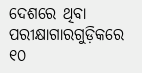ଦେଶରେ ଥିବା ପରୀକ୍ଷାଗାରଗୁଡ଼ିକରେ ୧୦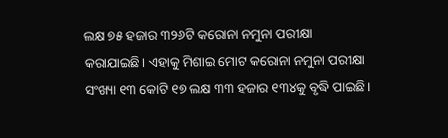ଲକ୍ଷ ୭୫ ହଜାର ୩୨୬ଟି କରୋନା ନମୁନା ପରୀକ୍ଷା କରାଯାଇଛି। ଏହାକୁ ମିଶାଇ ମୋଟ କରୋନା ନମୁନା ପରୀକ୍ଷା ସଂଖ୍ୟା ୧୩ କୋଟି ୧୭ ଲକ୍ଷ ୩୩ ହଜାର ୧୩୪କୁ ବୃଦ୍ଧି ପାଇଛି।